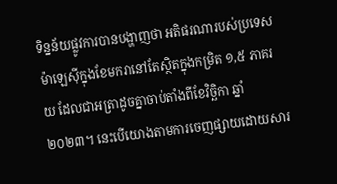ទិន្នន័យផ្លូវការបានបង្ហាញថា អតិផរណារបស់ប្រទេសម៉ាឡេស៊ីក្នុងខែមករានៅតែស្ថិតក្នុងកម្រិត ១,៥ ភាគរយ ដែលជាអត្រាដូចគ្នាចាប់តាំងពីខែវិច្ឆិកា ឆ្នាំ ២០២៣។ នេះបើយោងតាមការចេញផ្សាយដោយសារ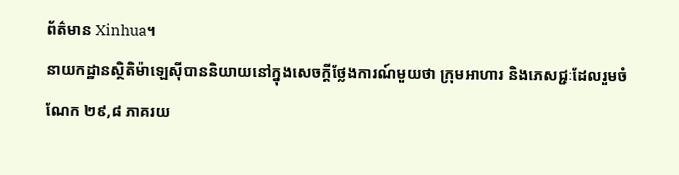ព័ត៌មាន Xinhua។
នាយកដ្ឋានស្ថិតិម៉ាឡេស៊ីបាននិយាយនៅក្នុងសេចក្តីថ្លែងការណ៍មួយថា ក្រុមអាហារ និងភេសជ្ជៈដែលរួមចំណែក ២៩,៨ ភាគរយ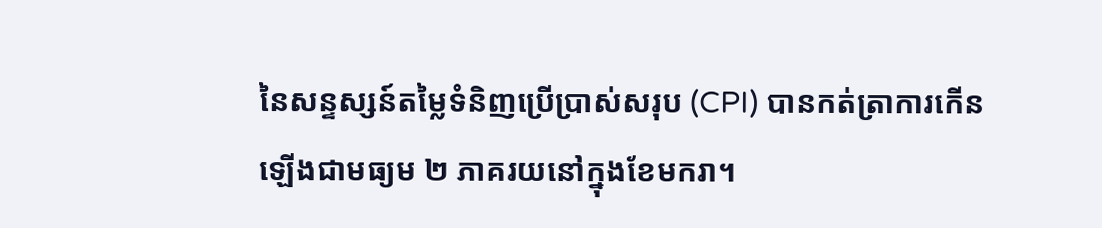នៃសន្ទស្សន៍តម្លៃទំនិញប្រើប្រាស់សរុប (CPI) បានកត់ត្រាការកើនឡើងជាមធ្យម ២ ភាគរយនៅក្នុងខែមករា។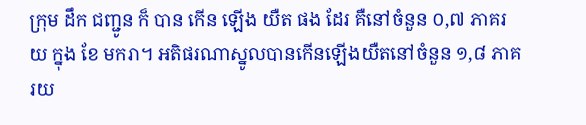ក្រុម ដឹក ជញ្ជូន ក៏ បាន កើន ឡើង យឺត ផង ដែរ គឺនៅចំនួន ០,៧ ភាគរយ ក្នុង ខែ មករា។ អតិផរណាស្នូលបានកើនឡើងយឺតនៅចំនួន ១,៨ ភាគរយ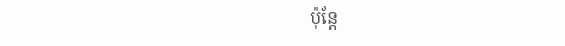ប៉ុន្តែ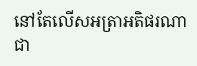នៅតែលើសអត្រាអតិផរណាជា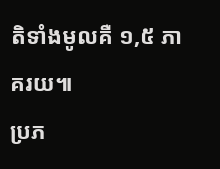តិទាំងមូលគឺ ១,៥ ភាគរយ៕
ប្រភ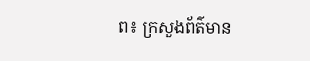ព៖ ក្រសួងព័ត៌មាន